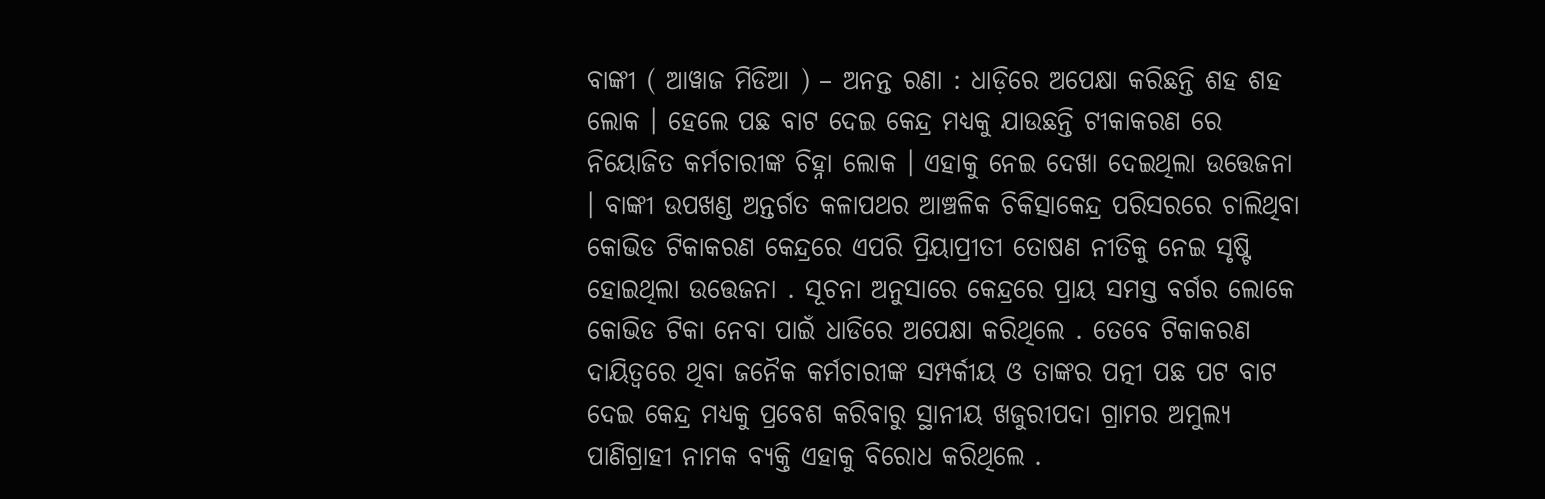ବାଙ୍କୀ ( ଆୱାଜ ମିଡିଆ ) – ଅନନ୍ତ ରଣା : ଧାଡ଼ିରେ ଅପେକ୍ଷା କରିଛନ୍ତି ଶହ ଶହ ଲୋକ । ହେଲେ ପଛ ବାଟ ଦେଇ କେନ୍ଦ୍ର ମଧ୍ୟକୁ ଯାଉଛନ୍ତି ଟୀକାକରଣ ରେ ନିୟୋଜିତ କର୍ମଚାରୀଙ୍କ ଚିହ୍ନା ଲୋକ । ଏହାକୁ ନେଇ ଦେଖା ଦେଇଥିଲା ଉତ୍ତେଜନା । ବାଙ୍କୀ ଉପଖଣ୍ଡ ଅନ୍ତର୍ଗତ କଳାପଥର ଆଞ୍ଚଳିକ ଚିକିତ୍ସାକେନ୍ଦ୍ର ପରିସରରେ ଚାଲିଥିବା କୋଭିଡ ଟିକାକରଣ କେନ୍ଦ୍ରରେ ଏପରି ପ୍ରିୟାପ୍ରୀତୀ ତୋଷଣ ନୀତିକୁ ନେଇ ସୃଷ୍ଟି ହୋଇଥିଲା ଉତ୍ତେଜନା . ସୂଚନା ଅନୁସାରେ କେନ୍ଦ୍ରରେ ପ୍ରାୟ ସମସ୍ତ ବର୍ଗର ଲୋକେ କୋଭିଡ ଟିକା ନେବା ପାଇଁ ଧାଡିରେ ଅପେକ୍ଷା କରିଥିଲେ . ତେବେ ଟିକାକରଣ ଦାୟିତ୍ୱରେ ଥିବା ଜନୈକ କର୍ମଚାରୀଙ୍କ ସମ୍ପର୍କୀୟ ଓ ତାଙ୍କର ପତ୍ନୀ ପଛ ପଟ ବାଟ ଦେଇ କେନ୍ଦ୍ର ମଧ୍ୟକୁ ପ୍ରବେଶ କରିବାରୁ ସ୍ଥାନୀୟ ଖଜୁରୀପଦା ଗ୍ରାମର ଅମୁଲ୍ୟ ପାଣିଗ୍ରାହୀ ନାମକ ବ୍ୟକ୍ତି ଏହାକୁ ବିରୋଧ କରିଥିଲେ .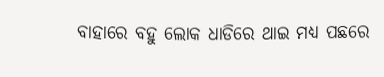ବାହାରେ ବହୁ ଲୋକ ଧାଡିରେ ଥାଇ ମଧ୍ୟ ପଛରେ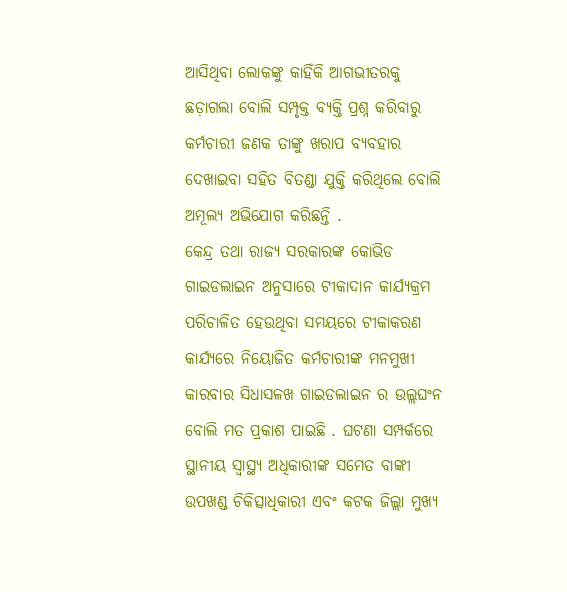ଆସିଥିବା ଲୋକଙ୍କୁ କାହିଁକି ଆଗଭୀତରକୁ ଛଡ଼ାଗଲା ବୋଲି ସମ୍ପୃକ୍ତ ବ୍ୟକ୍ତି ପ୍ରଶ୍ନ କରିବାରୁ କର୍ମଚାରୀ ଜଣକ ତାଙ୍କୁ ଖରାପ ବ୍ୟବହାର ଦେଖାଇବା ସହିତ ବିତଣ୍ଡା ଯୁକ୍ତି କରିଥିଲେ ବୋଲି ଅମୂଲ୍ୟ ଅଭିଯୋଗ କରିଛନ୍ତି .
କେନ୍ଦ୍ର ତଥା ରାଜ୍ୟ ସରକାରଙ୍କ କୋଭିଡ ଗାଇଡଲାଇନ ଅନୁସାରେ ଟୀକାଦାନ କାର୍ଯ୍ୟକ୍ରମ ପରିଚାଳିତ ହେଉଥିବା ସମୟରେ ଟୀକାକରଣ କାର୍ଯ୍ୟରେ ନିୟୋଜିତ କର୍ମଚାରୀଙ୍କ ମନମୁଖୀ କାରବାର ସିଧାସଳଖ ଗାଇଡଲାଇନ ର ଉଲ୍ଲଘଂନ ବୋଲି ମତ ପ୍ରକାଶ ପାଇଛି . ଘଟଣା ସମ୍ପର୍କରେ ସ୍ଥାନୀୟ ସ୍ୱାସ୍ଥ୍ୟ ଅଧିକାରୀଙ୍କ ସମେତ ବାଙ୍କୀ ଉପଖଣ୍ଡ ଚିକିତ୍ସାଧିକାରୀ ଏବଂ କଟକ ଜିଲ୍ଲା ମୁଖ୍ୟ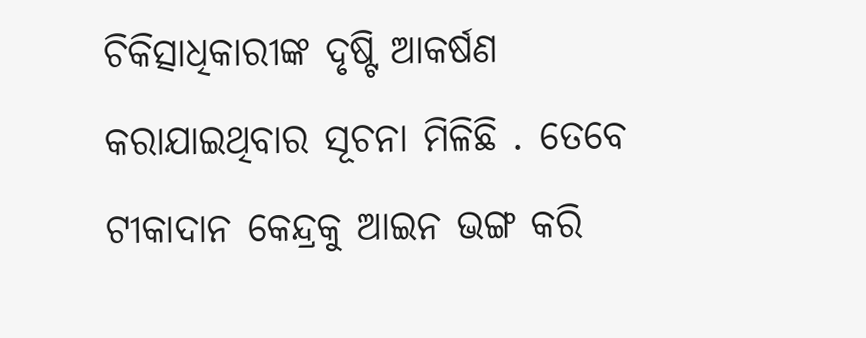ଚିକିତ୍ସାଧିକାରୀଙ୍କ ଦୃଷ୍ଟି ଆକର୍ଷଣ କରାଯାଇଥିବାର ସୂଚନା ମିଳିଛି . ତେବେ ଟୀକାଦାନ କେନ୍ଦ୍ରକୁ ଆଇନ ଭଙ୍ଗ କରି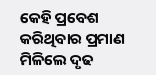କେହି ପ୍ରବେଶ କରିଥିବାର ପ୍ରମାଣ ମିଳିଲେ ଦୃଢ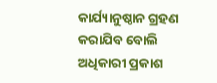କାର୍ଯ୍ୟାନୁଷ୍ଠାନ ଗ୍ରହଣ କରାଯିବ ବୋଲି ଅଧିକାରୀ ପ୍ରକାଶ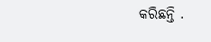କରିଛନ୍ତି .